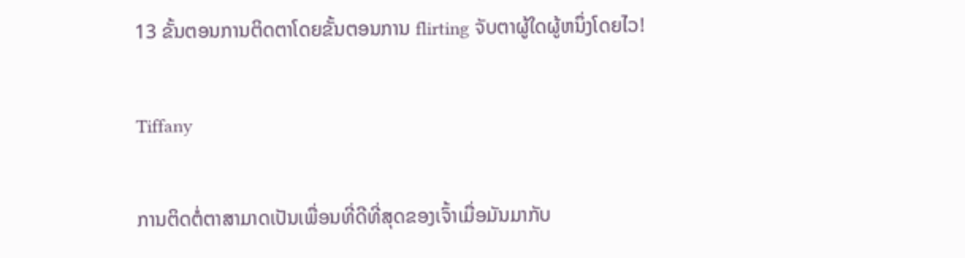13 ຂັ້ນຕອນການຕິດຕາໂດຍຂັ້ນຕອນການ flirting ຈັບຕາຜູ້ໃດຜູ້ຫນຶ່ງໂດຍໄວ!

Tiffany

ການຕິດຕໍ່ຕາສາມາດເປັນເພື່ອນທີ່ດີທີ່ສຸດຂອງເຈົ້າເມື່ອມັນມາກັບ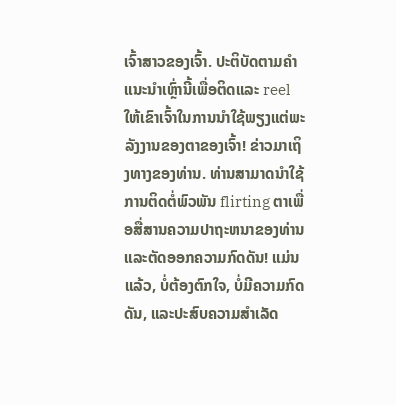ເຈົ້າສາວຂອງເຈົ້າ. ປະຕິບັດຕາມຄໍາແນະນໍາເຫຼົ່ານີ້ເພື່ອຕິດແລະ reel ໃຫ້ເຂົາເຈົ້າໃນການນໍາໃຊ້ພຽງແຕ່ພະລັງງານຂອງຕາຂອງເຈົ້າ! ຂ່າວມາເຖິງທາງຂອງທ່ານ. ທ່ານສາມາດນໍາໃຊ້ການຕິດຕໍ່ພົວພັນ flirting ຕາເພື່ອສື່ສານຄວາມປາຖະຫນາຂອງທ່ານແລະຕັດອອກຄວາມກົດດັນ! ແມ່ນແລ້ວ, ບໍ່ຕ້ອງຕົກໃຈ, ບໍ່ມີຄວາມກົດດັນ, ແລະປະສົບຄວາມສຳເລັດ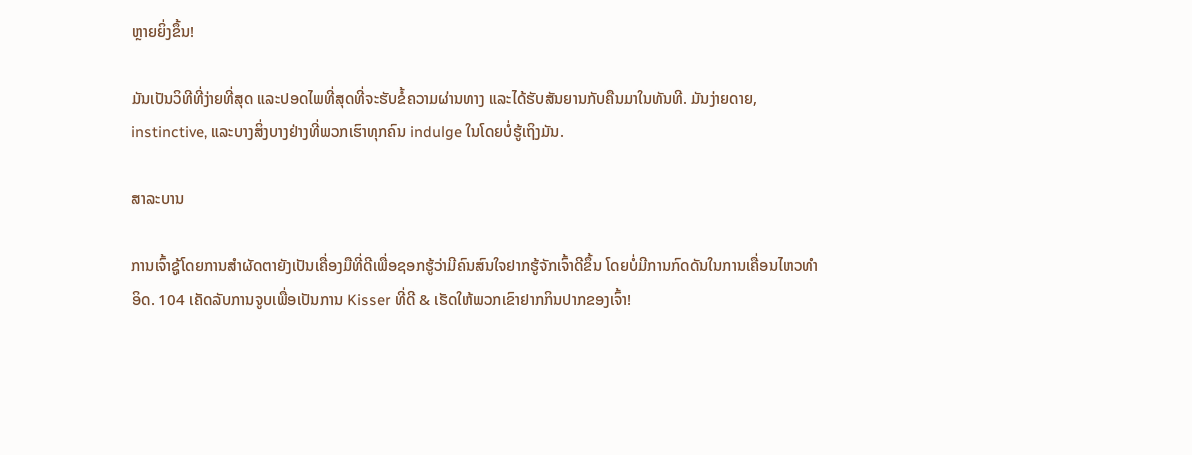ຫຼາຍຍິ່ງຂຶ້ນ!

ມັນເປັນວິທີທີ່ງ່າຍທີ່ສຸດ ແລະປອດໄພທີ່ສຸດທີ່ຈະຮັບຂໍ້ຄວາມຜ່ານທາງ ແລະໄດ້ຮັບສັນຍານກັບຄືນມາໃນທັນທີ. ມັນງ່າຍດາຍ, instinctive, ແລະບາງສິ່ງບາງຢ່າງທີ່ພວກເຮົາທຸກຄົນ indulge ໃນໂດຍບໍ່ຮູ້ເຖິງມັນ.

ສາລະບານ

ການເຈົ້າຊູ້ໂດຍການສຳຜັດຕາຍັງເປັນເຄື່ອງມືທີ່ດີເພື່ອຊອກຮູ້ວ່າມີຄົນສົນໃຈຢາກຮູ້ຈັກເຈົ້າດີຂຶ້ນ ໂດຍບໍ່ມີການກົດດັນໃນການເຄື່ອນໄຫວທຳອິດ. 104 ເຄັດລັບການຈູບເພື່ອເປັນການ Kisser ທີ່ດີ & ເຮັດໃຫ້ພວກເຂົາຢາກກິນປາກຂອງເຈົ້າ!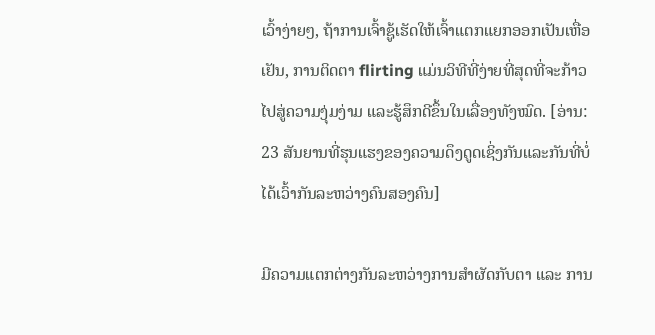ເວົ້າງ່າຍໆ, ຖ້າການເຈົ້າຊູ້ເຮັດໃຫ້ເຈົ້າແຕກແຍກອອກເປັນເຫື່ອເຢັນ, ການຕິດຕາ flirting ແມ່ນວິທີທີ່ງ່າຍທີ່ສຸດທີ່ຈະກ້າວໄປສູ່ຄວາມງຸ່ມງ່າມ ແລະຮູ້ສຶກດີຂຶ້ນໃນເລື່ອງທັງໝົດ. [ອ່ານ: 23 ສັນຍານທີ່ຮຸນແຮງຂອງຄວາມດຶງດູດເຊິ່ງກັນແລະກັນທີ່ບໍ່ໄດ້ເວົ້າກັນລະຫວ່າງຄົນສອງຄົນ]

ມີຄວາມແຕກຕ່າງກັນລະຫວ່າງການສໍາຜັດກັບຕາ ແລະ ການ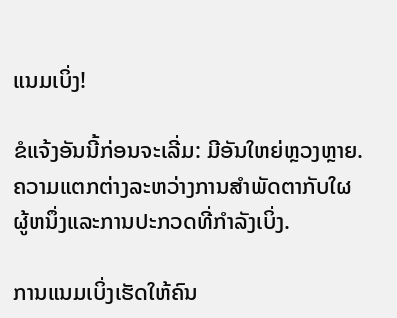ແນມເບິ່ງ!

ຂໍແຈ້ງອັນນີ້ກ່ອນຈະເລີ່ມ: ມີອັນໃຫຍ່ຫຼວງຫຼາຍ. ຄວາມແຕກຕ່າງລະຫວ່າງການສໍາພັດຕາກັບໃຜຜູ້ຫນຶ່ງແລະການປະກວດທີ່ກໍາລັງເບິ່ງ.

ການແນມເບິ່ງເຮັດໃຫ້ຄົນ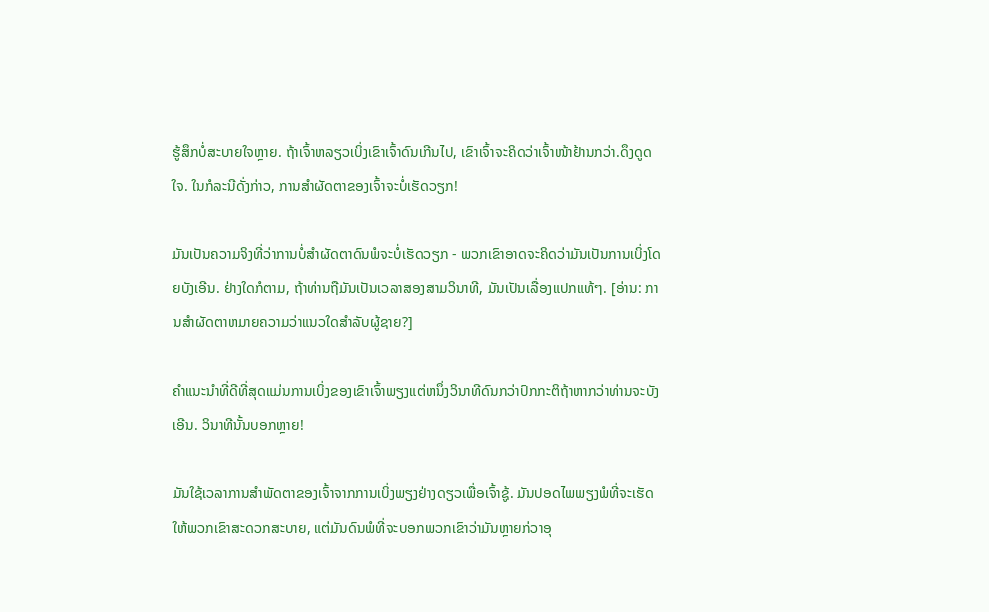ຮູ້ສຶກບໍ່ສະບາຍໃຈຫຼາຍ. ຖ້າເຈົ້າຫລຽວເບິ່ງເຂົາເຈົ້າດົນເກີນໄປ, ເຂົາເຈົ້າຈະຄິດວ່າເຈົ້າໜ້າຢ້ານກວ່າ.ດຶງດູດໃຈ. ໃນກໍລະນີດັ່ງກ່າວ, ການສໍາຜັດຕາຂອງເຈົ້າຈະບໍ່ເຮັດວຽກ!

ມັນເປັນຄວາມຈິງທີ່ວ່າການບໍ່ສໍາຜັດຕາດົນພໍຈະບໍ່ເຮັດວຽກ - ພວກເຂົາອາດຈະຄິດວ່າມັນເປັນການເບິ່ງໂດຍບັງເອີນ. ຢ່າງໃດກໍຕາມ, ຖ້າທ່ານຖືມັນເປັນເວລາສອງສາມວິນາທີ, ມັນເປັນເລື່ອງແປກແທ້ໆ. [ອ່ານ: ການສໍາຜັດຕາຫມາຍຄວາມວ່າແນວໃດສໍາລັບຜູ້ຊາຍ?]

ຄໍາແນະນໍາທີ່ດີທີ່ສຸດແມ່ນການເບິ່ງຂອງເຂົາເຈົ້າພຽງແຕ່ຫນຶ່ງວິນາທີດົນກວ່າປົກກະຕິຖ້າຫາກວ່າທ່ານຈະບັງເອີນ. ວິນາທີນັ້ນບອກຫຼາຍ!

ມັນໃຊ້ເວລາການສໍາພັດຕາຂອງເຈົ້າຈາກການເບິ່ງພຽງຢ່າງດຽວເພື່ອເຈົ້າຊູ້. ມັນປອດໄພພຽງພໍທີ່ຈະເຮັດໃຫ້ພວກເຂົາສະດວກສະບາຍ, ແຕ່ມັນດົນພໍທີ່ຈະບອກພວກເຂົາວ່າມັນຫຼາຍກ່ວາອຸ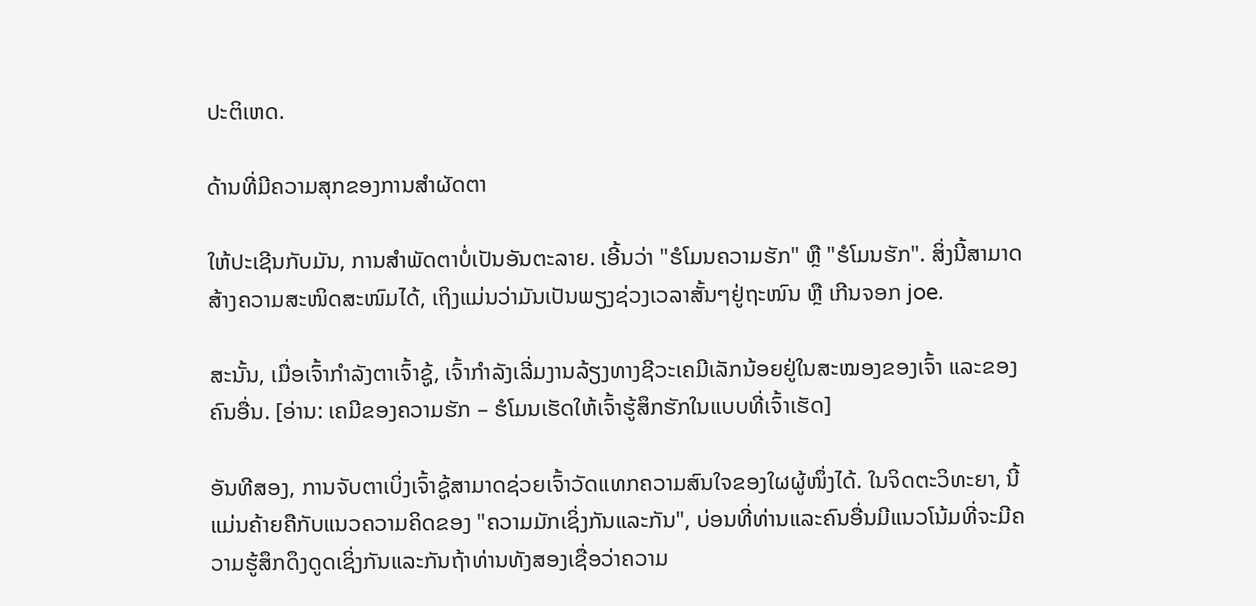ປະຕິເຫດ.

ດ້ານທີ່ມີຄວາມສຸກຂອງການສໍາຜັດຕາ

ໃຫ້ປະເຊີນກັບມັນ, ການສໍາພັດຕາບໍ່ເປັນອັນຕະລາຍ. ເອີ້ນວ່າ "ຮໍໂມນຄວາມຮັກ" ຫຼື "ຮໍໂມນຮັກ". ສິ່ງນີ້ສາມາດສ້າງຄວາມສະໜິດສະໜົມໄດ້, ເຖິງແມ່ນວ່າມັນເປັນພຽງຊ່ວງເວລາສັ້ນໆຢູ່ຖະໜົນ ຫຼື ເກີນຈອກ joe.

ສະນັ້ນ, ເມື່ອເຈົ້າກຳລັງຕາເຈົ້າຊູ້, ເຈົ້າກຳລັງເລີ່ມງານລ້ຽງທາງຊີວະເຄມີເລັກນ້ອຍຢູ່ໃນສະໝອງຂອງເຈົ້າ ແລະຂອງຄົນອື່ນ. [ອ່ານ: ເຄມີຂອງຄວາມຮັກ – ຮໍໂມນເຮັດໃຫ້ເຈົ້າຮູ້ສຶກຮັກໃນແບບທີ່ເຈົ້າເຮັດ]

ອັນທີສອງ, ການຈັບຕາເບິ່ງເຈົ້າຊູ້ສາມາດຊ່ວຍເຈົ້າວັດແທກຄວາມສົນໃຈຂອງໃຜຜູ້ໜຶ່ງໄດ້. ໃນຈິດຕະວິທະຍາ, ນີ້ແມ່ນຄ້າຍຄືກັບແນວຄວາມຄິດຂອງ "ຄວາມມັກເຊິ່ງກັນແລະກັນ", ບ່ອນທີ່ທ່ານແລະຄົນອື່ນມີແນວໂນ້ມທີ່ຈະມີຄວາມຮູ້ສຶກດຶງດູດເຊິ່ງກັນແລະກັນຖ້າທ່ານທັງສອງເຊື່ອວ່າຄວາມ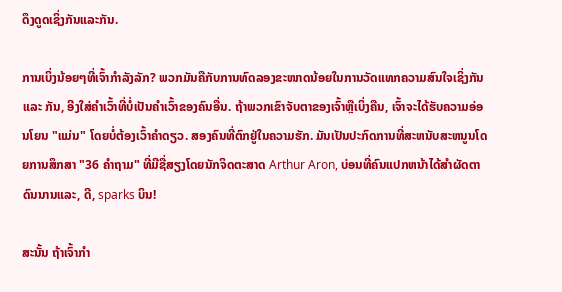ດຶງດູດເຊິ່ງກັນແລະກັນ.

ການເບິ່ງນ້ອຍໆທີ່ເຈົ້າກຳລັງລັກ? ພວກມັນຄືກັບການທົດລອງຂະໜາດນ້ອຍໃນການວັດແທກຄວາມສົນໃຈເຊິ່ງກັນ ແລະ ກັນ, ອີງໃສ່ຄຳເວົ້າທີ່ບໍ່ເປັນຄຳເວົ້າຂອງຄົນອື່ນ. ຖ້າພວກເຂົາຈັບຕາຂອງເຈົ້າຫຼືເບິ່ງຄືນ, ເຈົ້າຈະໄດ້ຮັບຄວາມອ່ອນໂຍນ "ແມ່ນ" ໂດຍບໍ່ຕ້ອງເວົ້າຄໍາດຽວ. ສອງຄົນທີ່ຕົກຢູ່ໃນຄວາມຮັກ. ມັນເປັນປະກົດການທີ່ສະຫນັບສະຫນູນໂດຍການສຶກສາ "36 ຄໍາຖາມ" ທີ່ມີຊື່ສຽງໂດຍນັກຈິດຕະສາດ Arthur Aron, ບ່ອນທີ່ຄົນແປກຫນ້າໄດ້ສໍາຜັດຕາດົນນານແລະ, ດີ, sparks ບິນ!

ສະນັ້ນ ຖ້າເຈົ້າກຳ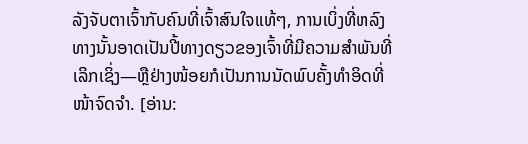ລັງຈັບຕາເຈົ້າກັບຄົນທີ່ເຈົ້າສົນໃຈແທ້ໆ, ການເບິ່ງທີ່ຫລົງທາງນັ້ນອາດເປັນປີ້ທາງດຽວຂອງເຈົ້າທີ່ມີຄວາມສຳພັນທີ່ເລິກເຊິ່ງ—ຫຼືຢ່າງໜ້ອຍກໍເປັນການນັດພົບຄັ້ງທຳອິດທີ່ໜ້າຈົດຈຳ. [ອ່ານ: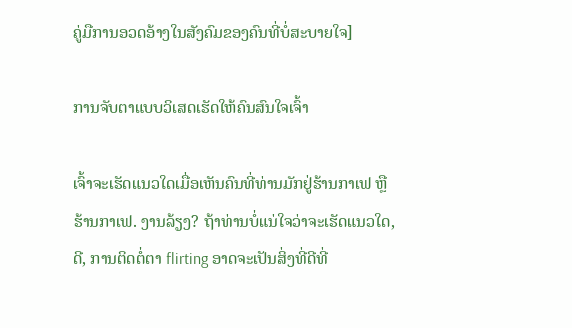ຄູ່ມືການອວດອ້າງໃນສັງຄົມຂອງຄົນທີ່ບໍ່ສະບາຍໃຈ]

ການຈັບຕາແບບວິເສດເຮັດໃຫ້ຄົນສົນໃຈເຈົ້າ

ເຈົ້າຈະເຮັດແນວໃດເມື່ອເຫັນຄົນທີ່ທ່ານມັກຢູ່ຮ້ານກາເຟ ຫຼື ຮ້ານກາເຟ. ງານລ້ຽງ? ຖ້າທ່ານບໍ່ແນ່ໃຈວ່າຈະເຮັດແນວໃດ, ດີ, ການຕິດຕໍ່ຕາ flirting ອາດຈະເປັນສິ່ງທີ່ດີທີ່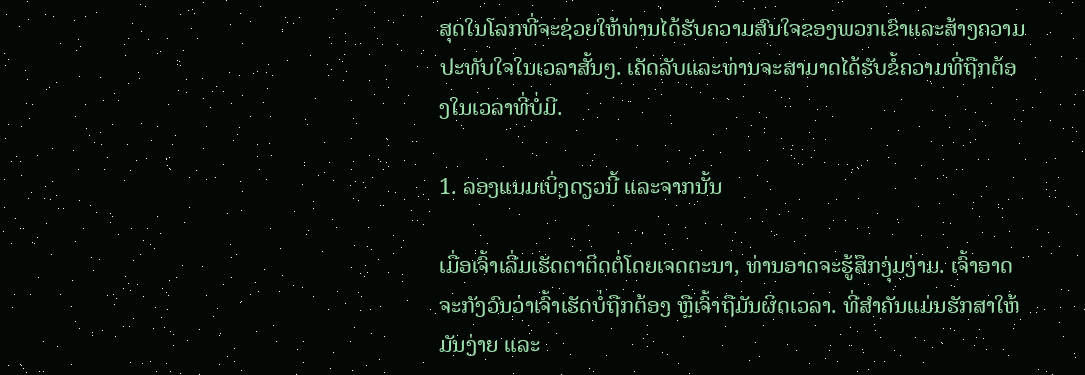ສຸດໃນໂລກທີ່ຈະຊ່ວຍໃຫ້ທ່ານໄດ້ຮັບຄວາມສົນໃຈຂອງພວກເຂົາແລະສ້າງຄວາມປະທັບໃຈໃນເວລາສັ້ນໆ. ເຄັດລັບແລະທ່ານຈະສາມາດໄດ້ຮັບຂໍ້ຄວາມທີ່ຖືກຕ້ອງໃນເວລາທີ່ບໍ່ມີ.

1. ລອງແນມເບິ່ງດຽວນີ້ ແລະຈາກນັ້ນ

ເມື່ອເຈົ້າເລີ່ມເຮັດຕາຕິດຕໍ່ໂດຍເຈດຕະນາ, ທ່ານອາດຈະຮູ້ສຶກງຸ່ມງ່າມ. ເຈົ້າອາດຈະກັງວົນວ່າເຈົ້າເຮັດບໍ່ຖືກຕ້ອງ ຫຼືເຈົ້າຖືມັນຜິດເວລາ. ທີ່ສຳຄັນແມ່ນຮັກສາໃຫ້ມັນງ່າຍ ແລະ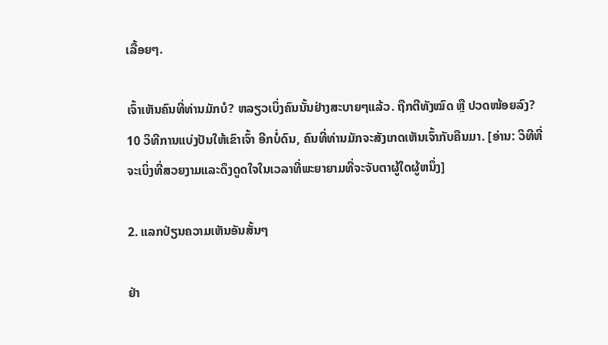ເລື້ອຍໆ.

ເຈົ້າເຫັນຄົນທີ່ທ່ານມັກບໍ? ຫລຽວເບິ່ງຄົນນັ້ນຢ່າງສະບາຍໆແລ້ວ. ຖືກຕີທັງໝົດ ຫຼື ປວດໜ້ອຍລົງ? 10 ວິທີການແບ່ງປັນໃຫ້ເຂົາເຈົ້າ ອີກບໍ່ດົນ, ຄົນທີ່ທ່ານມັກຈະສັງເກດເຫັນເຈົ້າກັບຄືນມາ. [ອ່ານ: ວິທີທີ່ຈະເບິ່ງທີ່ສວຍງາມແລະດຶງດູດໃຈໃນເວລາທີ່ພະຍາຍາມທີ່ຈະຈັບຕາຜູ້ໃດຜູ້ຫນຶ່ງ]

2. ແລກປ່ຽນຄວາມເຫັນອັນສັ້ນໆ

ຢ່າ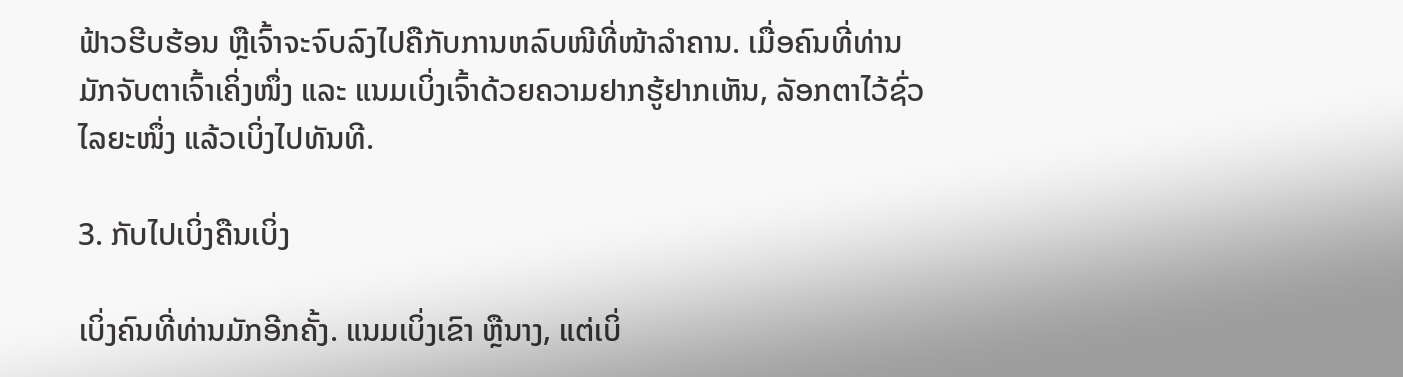ຟ້າວຮີບຮ້ອນ ຫຼືເຈົ້າຈະຈົບລົງໄປຄືກັບການຫລົບໜີທີ່ໜ້າລຳຄານ. ເມື່ອຄົນທີ່ທ່ານມັກຈັບຕາເຈົ້າເຄິ່ງໜຶ່ງ ແລະ ແນມເບິ່ງເຈົ້າດ້ວຍຄວາມຢາກຮູ້ຢາກເຫັນ, ລັອກຕາໄວ້ຊົ່ວໄລຍະໜຶ່ງ ແລ້ວເບິ່ງໄປທັນທີ.

3. ກັບໄປເບິ່ງຄືນເບິ່ງ

ເບິ່ງຄົນທີ່ທ່ານມັກອີກຄັ້ງ. ແນມເບິ່ງເຂົາ ຫຼືນາງ, ແຕ່ເບິ່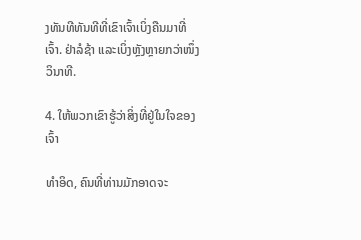ງທັນທີທັນທີທີ່ເຂົາເຈົ້າເບິ່ງຄືນມາທີ່ເຈົ້າ. ຢ່າລໍຊ້າ ແລະເບິ່ງຫຼັງຫຼາຍກວ່າໜຶ່ງວິນາທີ.

4. ໃຫ້ພວກເຂົາຮູ້ວ່າສິ່ງທີ່ຢູ່ໃນໃຈຂອງເຈົ້າ

ທຳອິດ, ຄົນທີ່ທ່ານມັກອາດຈະ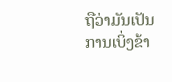ຖືວ່າມັນເປັນການເບິ່ງຂ້າ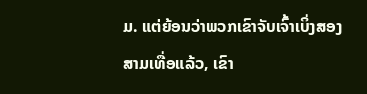ມ. ແຕ່ຍ້ອນວ່າພວກເຂົາຈັບເຈົ້າເບິ່ງສອງສາມເທື່ອແລ້ວ, ເຂົາ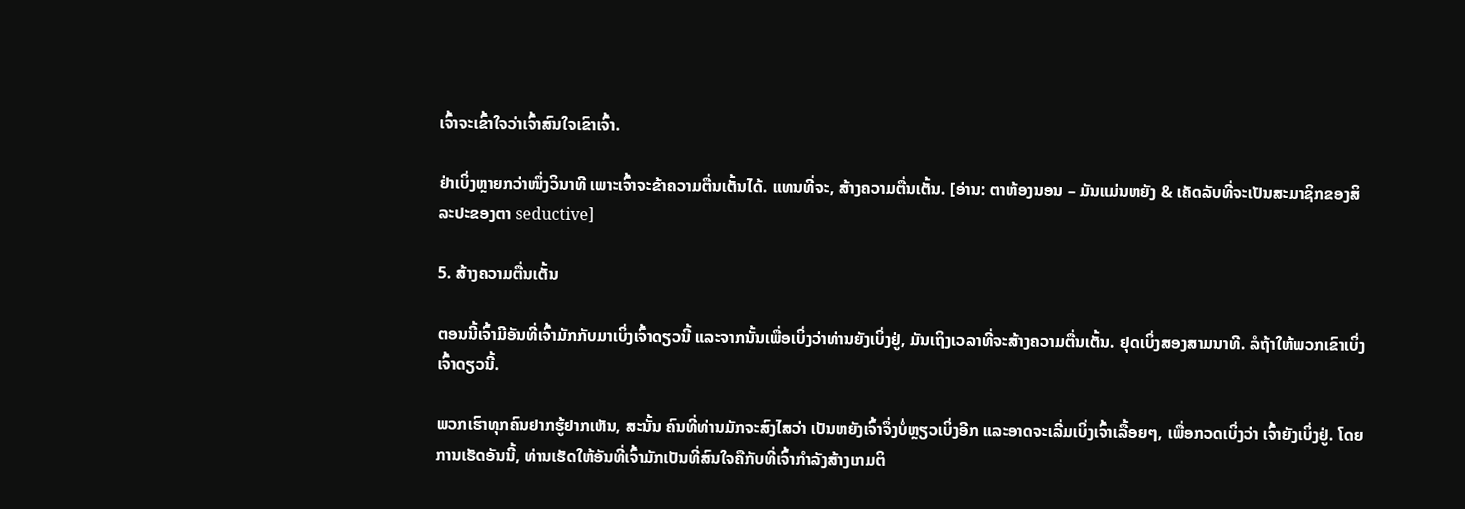ເຈົ້າຈະເຂົ້າໃຈວ່າເຈົ້າສົນໃຈເຂົາເຈົ້າ.

ຢ່າເບິ່ງຫຼາຍກວ່າໜຶ່ງວິນາທີ ເພາະເຈົ້າຈະຂ້າຄວາມຕື່ນເຕັ້ນໄດ້. ແທນທີ່ຈະ, ສ້າງຄວາມຕື່ນເຕັ້ນ. [ອ່ານ: ຕາຫ້ອງນອນ – ມັນແມ່ນຫຍັງ & ເຄັດລັບທີ່ຈະເປັນສະມາຊິກຂອງສິລະປະຂອງຕາ seductive]

5. ສ້າງຄວາມຕື່ນເຕັ້ນ

ຕອນນີ້ເຈົ້າມີອັນທີ່ເຈົ້າມັກກັບມາເບິ່ງເຈົ້າດຽວນີ້ ແລະຈາກນັ້ນເພື່ອເບິ່ງວ່າທ່ານຍັງເບິ່ງຢູ່, ມັນເຖິງເວລາທີ່ຈະສ້າງຄວາມຕື່ນເຕັ້ນ. ຢຸດເບິ່ງສອງສາມນາທີ. ລໍຖ້າໃຫ້ພວກເຂົາເບິ່ງເຈົ້າດຽວນີ້.

ພວກເຮົາທຸກຄົນຢາກຮູ້ຢາກເຫັນ, ສະນັ້ນ ຄົນທີ່ທ່ານມັກຈະສົງໄສວ່າ ເປັນຫຍັງເຈົ້າຈຶ່ງບໍ່ຫຼຽວເບິ່ງອີກ ແລະອາດຈະເລີ່ມເບິ່ງເຈົ້າເລື້ອຍໆ, ເພື່ອກວດເບິ່ງວ່າ ເຈົ້າຍັງເບິ່ງຢູ່. ໂດຍການເຮັດອັນນີ້, ທ່ານເຮັດໃຫ້ອັນທີ່ເຈົ້າມັກເປັນທີ່ສົນໃຈຄືກັບທີ່ເຈົ້າກຳລັງສ້າງເກມຕິ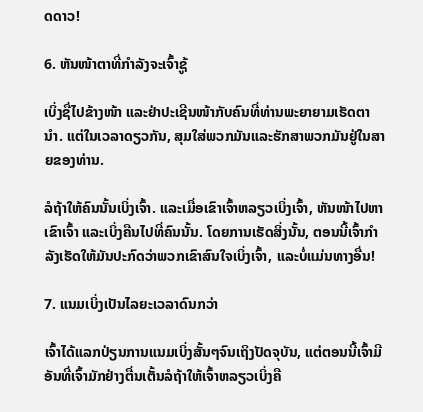ດດາວ!

6. ຫັນໜ້າຕາທີ່ກຳລັງຈະເຈົ້າຊູ້

ເບິ່ງຊື່ໄປຂ້າງໜ້າ ແລະຢ່າປະເຊີນໜ້າກັບຄົນທີ່ທ່ານພະຍາຍາມເຮັດຕານຳ. ແຕ່ໃນເວລາດຽວກັນ, ສຸມໃສ່ພວກມັນແລະຮັກສາພວກມັນຢູ່ໃນສາຍຂອງທ່ານ.

ລໍຖ້າໃຫ້ຄົນນັ້ນເບິ່ງເຈົ້າ. ແລະເມື່ອເຂົາເຈົ້າຫລຽວເບິ່ງເຈົ້າ, ຫັນໜ້າໄປຫາເຂົາເຈົ້າ ແລະເບິ່ງຄືນໄປທີ່ຄົນນັ້ນ. ໂດຍການເຮັດສິ່ງນັ້ນ, ຕອນນີ້ເຈົ້າກຳລັງເຮັດໃຫ້ມັນປະກົດວ່າພວກເຂົາສົນໃຈເບິ່ງເຈົ້າ, ແລະບໍ່ແມ່ນທາງອື່ນ!

7. ແນມເບິ່ງເປັນໄລຍະເວລາດົນກວ່າ

ເຈົ້າໄດ້ແລກປ່ຽນການແນມເບິ່ງສັ້ນໆຈົນເຖິງປັດຈຸບັນ, ແຕ່ຕອນນີ້ເຈົ້າມີອັນທີ່ເຈົ້າມັກຢ່າງຕື່ນເຕັ້ນລໍຖ້າໃຫ້ເຈົ້າຫລຽວເບິ່ງຄື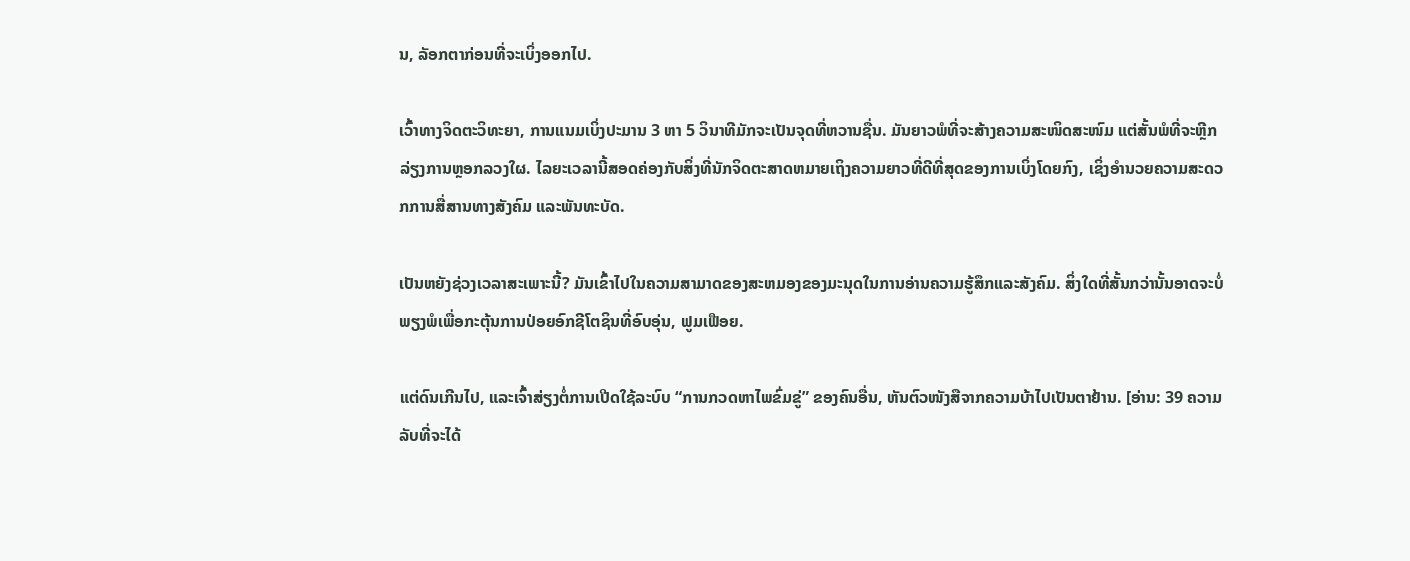ນ, ລັອກຕາກ່ອນທີ່ຈະເບິ່ງອອກໄປ.

ເວົ້າທາງຈິດຕະວິທະຍາ, ການແນມເບິ່ງປະມານ 3 ຫາ 5 ວິນາທີມັກຈະເປັນຈຸດທີ່ຫວານຊື່ນ. ມັນຍາວພໍທີ່ຈະສ້າງຄວາມສະໜິດສະໜົມ ແຕ່ສັ້ນພໍທີ່ຈະຫຼີກລ່ຽງການຫຼອກລວງໃຜ. ໄລຍະເວລານີ້ສອດຄ່ອງກັບສິ່ງທີ່ນັກຈິດຕະສາດຫມາຍເຖິງຄວາມຍາວທີ່ດີທີ່ສຸດຂອງການເບິ່ງໂດຍກົງ, ເຊິ່ງອໍານວຍຄວາມສະດວກການສື່ສານທາງສັງຄົມ ແລະພັນທະບັດ.

ເປັນຫຍັງຊ່ວງເວລາສະເພາະນີ້? ມັນເຂົ້າໄປໃນຄວາມສາມາດຂອງສະຫມອງຂອງມະນຸດໃນການອ່ານຄວາມຮູ້ສຶກແລະສັງຄົມ. ສິ່ງໃດທີ່ສັ້ນກວ່ານັ້ນອາດຈະບໍ່ພຽງພໍເພື່ອກະຕຸ້ນການປ່ອຍອົກຊີໂຕຊິນທີ່ອົບອຸ່ນ, ຟູມເຟືອຍ.

ແຕ່ດົນເກີນໄປ, ແລະເຈົ້າສ່ຽງຕໍ່ການເປີດໃຊ້ລະບົບ “ການກວດຫາໄພຂົ່ມຂູ່” ຂອງຄົນອື່ນ, ຫັນຕົວໜັງສືຈາກຄວາມບ້າໄປເປັນຕາຢ້ານ. [ອ່ານ: 39 ຄວາມລັບທີ່ຈະໄດ້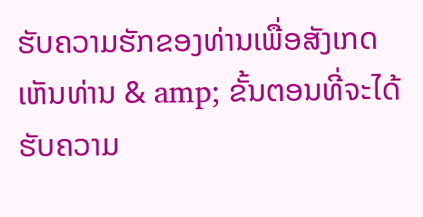ຮັບຄວາມຮັກຂອງທ່ານເພື່ອສັງເກດເຫັນທ່ານ & amp; ຂັ້ນຕອນທີ່ຈະໄດ້ຮັບຄວາມ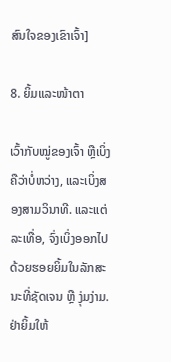ສົນໃຈຂອງເຂົາເຈົ້າ]

8. ຍິ້ມແລະໜ້າຕາ

ເວົ້າກັບໝູ່ຂອງເຈົ້າ ຫຼືເບິ່ງຄືວ່າບໍ່ຫວ່າງ, ແລະເບິ່ງສອງສາມວິນາທີ. ແລະແຕ່ລະເທື່ອ, ຈົ່ງເບິ່ງອອກໄປດ້ວຍຮອຍຍິ້ມໃນລັກສະນະທີ່ຊັດເຈນ ຫຼື ງຸ່ມງ່າມ. ຢ່າຍິ້ມໃຫ້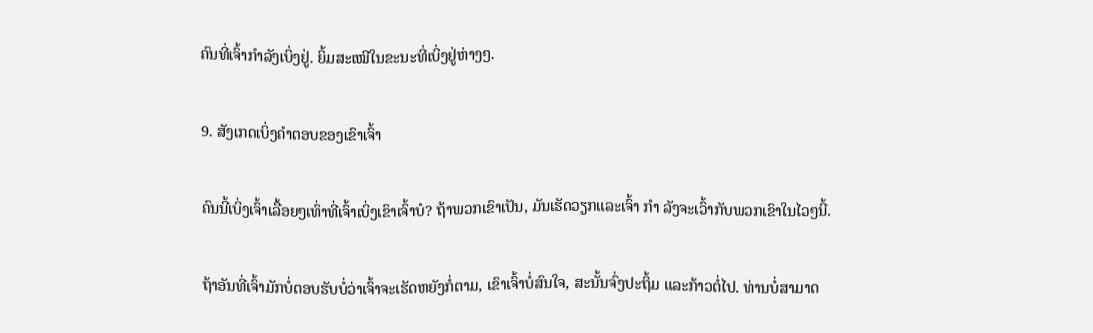ຄົນທີ່ເຈົ້າກຳລັງເບິ່ງຢູ່. ຍິ້ມສະເໝີໃນຂະນະທີ່ເບິ່ງຢູ່ຫ່າງໆ.

9. ສັງເກດເບິ່ງຄໍາຕອບຂອງເຂົາເຈົ້າ

ຄົນນີ້ເບິ່ງເຈົ້າເລື້ອຍໆເທົ່າທີ່ເຈົ້າເບິ່ງເຂົາເຈົ້າບໍ? ຖ້າພວກເຂົາເປັນ, ມັນເຮັດວຽກແລະເຈົ້າ ກຳ ລັງຈະເວົ້າກັບພວກເຂົາໃນໄວໆນີ້.

ຖ້າອັນທີ່ເຈົ້າມັກບໍ່ຕອບຮັບບໍ່ວ່າເຈົ້າຈະເຮັດຫຍັງກໍ່ຕາມ, ເຂົາເຈົ້າບໍ່ສົນໃຈ, ສະນັ້ນຈົ່ງປະຖິ້ມ ແລະກ້າວຕໍ່ໄປ. ທ່ານບໍ່ສາມາດ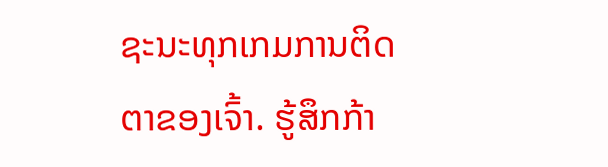ຊະນະທຸກເກມການຕິດຕາຂອງເຈົ້າ. ຮູ້ສຶກກ້າ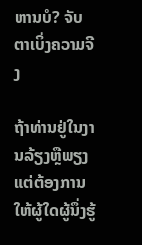ຫານບໍ? ຈັບຕາເບິ່ງຄວາມຈີງ

ຖ້າທ່ານຢູ່ໃນງານລ້ຽງຫຼືພຽງແຕ່ຕ້ອງການໃຫ້ຜູ້ໃດຜູ້ນຶ່ງຮູ້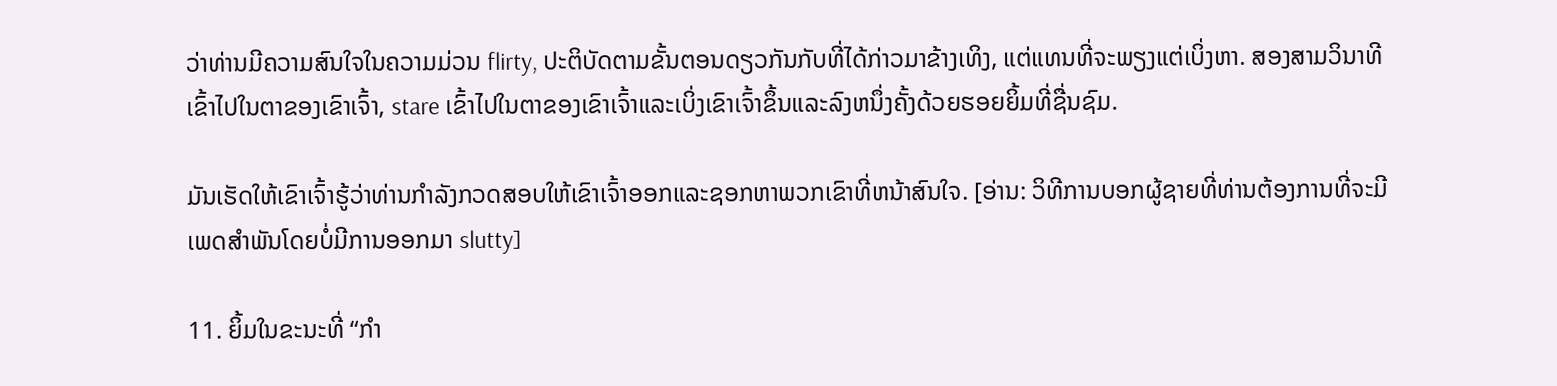ວ່າທ່ານມີຄວາມສົນໃຈໃນຄວາມມ່ວນ flirty, ປະຕິບັດຕາມຂັ້ນຕອນດຽວກັນກັບທີ່ໄດ້ກ່າວມາຂ້າງເທິງ, ແຕ່ແທນທີ່ຈະພຽງແຕ່ເບິ່ງຫາ. ສອງສາມວິນາທີເຂົ້າໄປໃນຕາຂອງເຂົາເຈົ້າ, stare ເຂົ້າໄປໃນຕາຂອງເຂົາເຈົ້າແລະເບິ່ງເຂົາເຈົ້າຂຶ້ນແລະລົງຫນຶ່ງຄັ້ງດ້ວຍຮອຍຍິ້ມທີ່ຊື່ນຊົມ.

ມັນເຮັດໃຫ້ເຂົາເຈົ້າຮູ້ວ່າທ່ານກໍາລັງກວດສອບໃຫ້ເຂົາເຈົ້າອອກແລະຊອກຫາພວກເຂົາທີ່ຫນ້າສົນໃຈ. [ອ່ານ: ວິທີການບອກຜູ້ຊາຍທີ່ທ່ານຕ້ອງການທີ່ຈະມີເພດສໍາພັນໂດຍບໍ່ມີການອອກມາ slutty]

11. ຍິ້ມໃນຂະນະທີ່ “ກຳ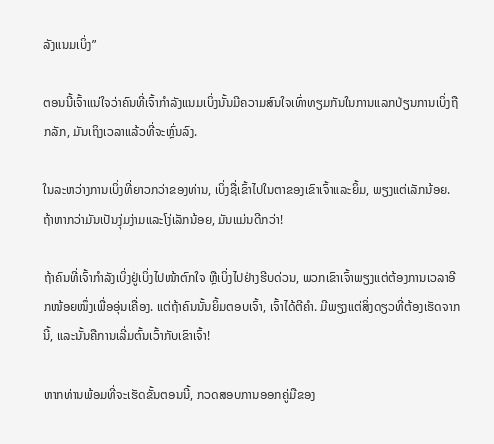ລັງແນມເບິ່ງ”

ຕອນນີ້ເຈົ້າແນ່ໃຈວ່າຄົນທີ່ເຈົ້າກຳລັງແນມເບິ່ງນັ້ນມີຄວາມສົນໃຈເທົ່າທຽມກັນໃນການແລກປ່ຽນການເບິ່ງຖືກລັກ, ມັນເຖິງເວລາແລ້ວທີ່ຈະຫຼົ່ນລົງ.

ໃນລະຫວ່າງການເບິ່ງທີ່ຍາວກວ່າຂອງທ່ານ, ເບິ່ງຊື່ເຂົ້າໄປໃນຕາຂອງເຂົາເຈົ້າແລະຍິ້ມ, ພຽງແຕ່ເລັກນ້ອຍ. ຖ້າຫາກວ່າມັນເປັນງຸ່ມງ່າມແລະໂງ່ເລັກນ້ອຍ, ມັນແມ່ນດີກວ່າ!

ຖ້າຄົນທີ່ເຈົ້າກຳລັງເບິ່ງຢູ່ເບິ່ງໄປໜ້າຕົກໃຈ ຫຼືເບິ່ງໄປຢ່າງຮີບດ່ວນ, ພວກເຂົາເຈົ້າພຽງແຕ່ຕ້ອງການເວລາອີກໜ້ອຍໜຶ່ງເພື່ອອຸ່ນເຄື່ອງ. ແຕ່ຖ້າຄົນນັ້ນຍິ້ມຕອບເຈົ້າ, ເຈົ້າໄດ້ຕີຄຳ. ມີພຽງແຕ່ສິ່ງດຽວທີ່ຕ້ອງເຮັດຈາກນີ້, ແລະນັ້ນຄືການເລີ່ມຕົ້ນເວົ້າກັບເຂົາເຈົ້າ!

ຫາກທ່ານພ້ອມທີ່ຈະເຮັດຂັ້ນຕອນນີ້, ກວດສອບການອອກຄູ່ມືຂອງ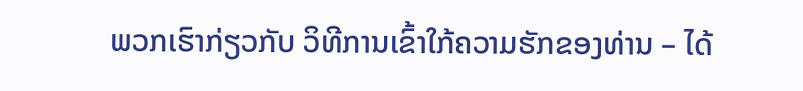ພວກເຮົາກ່ຽວກັບ ວິທີການເຂົ້າໃກ້ຄວາມຮັກຂອງທ່ານ – ໄດ້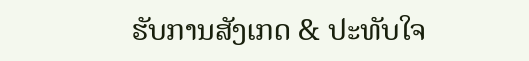ຮັບການສັງເກດ & ປະທັບໃຈ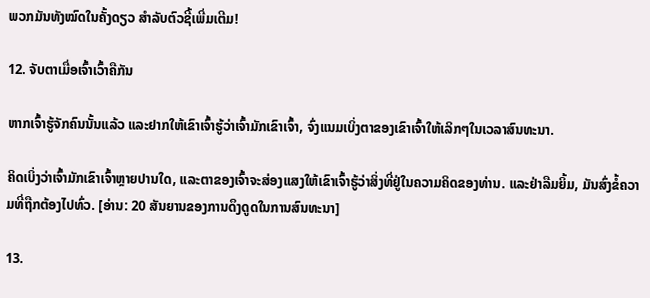ພວກມັນທັງໝົດໃນຄັ້ງດຽວ ສໍາລັບຕົວຊີ້ເພີ່ມເຕີມ!

12. ຈັບຕາເມື່ອເຈົ້າເວົ້າຄືກັນ

ຫາກເຈົ້າຮູ້ຈັກຄົນນັ້ນແລ້ວ ແລະຢາກໃຫ້ເຂົາເຈົ້າຮູ້ວ່າເຈົ້າມັກເຂົາເຈົ້າ, ຈົ່ງແນມເບິ່ງຕາຂອງເຂົາເຈົ້າໃຫ້ເລິກໆໃນເວລາສົນທະນາ.

ຄິດເບິ່ງວ່າເຈົ້າມັກເຂົາເຈົ້າຫຼາຍປານໃດ, ແລະຕາຂອງເຈົ້າຈະສ່ອງແສງໃຫ້ເຂົາເຈົ້າຮູ້ວ່າສິ່ງທີ່ຢູ່ໃນຄວາມຄິດຂອງທ່ານ. ແລະຢ່າລືມຍິ້ມ, ມັນສົ່ງຂໍ້ຄວາມທີ່ຖືກຕ້ອງໄປທົ່ວ. [ອ່ານ: 20 ສັນຍານຂອງການດຶງດູດໃນການສົນທະນາ]

13.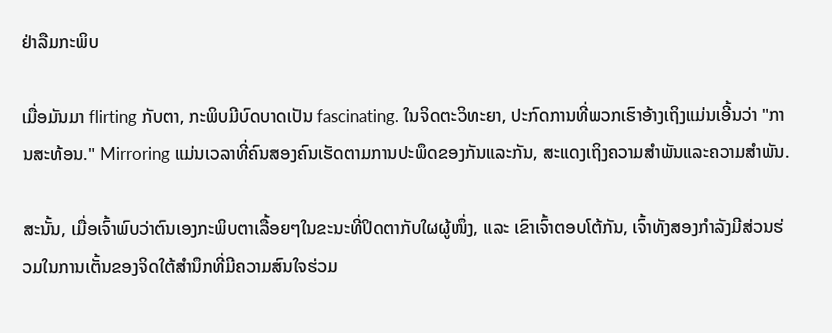ຢ່າລືມກະພິບ

ເມື່ອມັນມາ flirting ກັບຕາ, ກະພິບມີບົດບາດເປັນ fascinating. ໃນຈິດຕະວິທະຍາ, ປະກົດການທີ່ພວກເຮົາອ້າງເຖິງແມ່ນເອີ້ນວ່າ "ການສະທ້ອນ." Mirroring ແມ່ນເວລາທີ່ຄົນສອງຄົນເຮັດຕາມການປະພຶດຂອງກັນແລະກັນ, ສະແດງເຖິງຄວາມສຳພັນແລະຄວາມສຳພັນ.

ສະນັ້ນ, ເມື່ອເຈົ້າພົບວ່າຕົນເອງກະພິບຕາເລື້ອຍໆໃນຂະນະທີ່ປິດຕາກັບໃຜຜູ້ໜຶ່ງ, ແລະ ເຂົາເຈົ້າຕອບໂຕ້ກັນ, ເຈົ້າທັງສອງກຳລັງມີສ່ວນຮ່ວມໃນການເຕັ້ນຂອງຈິດໃຕ້ສຳນຶກທີ່ມີຄວາມສົນໃຈຮ່ວມ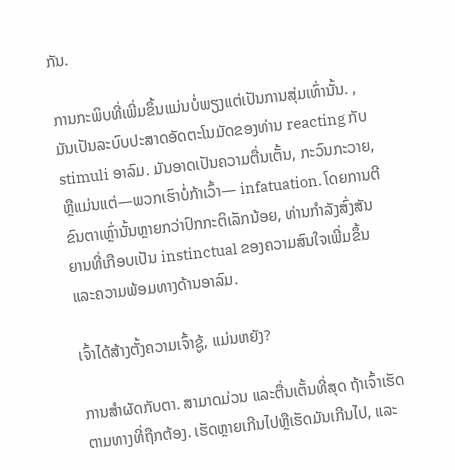ກັນ.

ການກະພິບທີ່ເພີ່ມຂຶ້ນແມ່ນບໍ່ພຽງແຕ່ເປັນການສຸ່ມເທົ່ານັ້ນ. , ມັນເປັນລະບົບປະສາດອັດຕະໂນມັດຂອງທ່ານ reacting ກັບ stimuli ອາລົມ. ມັນອາດເປັນຄວາມຕື່ນເຕັ້ນ, ກະວົນກະວາຍ, ຫຼືແມ່ນແຕ່—ພວກເຮົາບໍ່ກ້າເວົ້າ— infatuation. ໂດຍການຕີຂົນຕາເຫຼົ່ານັ້ນຫຼາຍກວ່າປົກກະຕິເລັກນ້ອຍ, ທ່ານກໍາລັງສົ່ງສັນຍານທີ່ເກືອບເປັນ instinctual ຂອງຄວາມສົນໃຈເພີ່ມຂຶ້ນແລະຄວາມພ້ອມທາງດ້ານອາລົມ.

ເຈົ້າໄດ້ສ້າງຕັ້ງຄວາມເຈົ້າຊູ້, ແມ່ນຫຍັງ?

ການສໍາຜັດກັບຕາ. ສາມາດມ່ວນ ແລະຕື່ນເຕັ້ນທີ່ສຸດ ຖ້າເຈົ້າເຮັດຕາມທາງທີ່ຖືກຕ້ອງ. ເຮັດຫຼາຍເກີນໄປຫຼືເຮັດມັນເກີນໄປ, ແລະ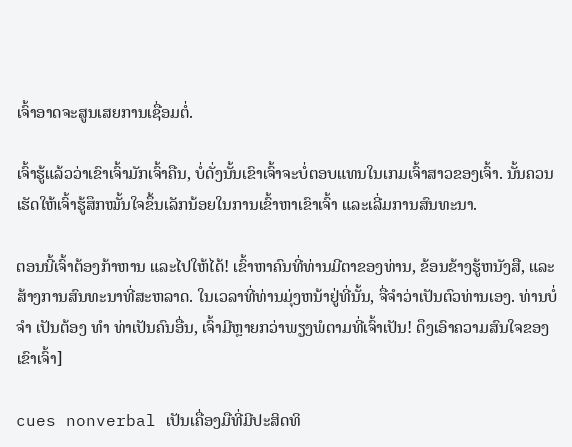ເຈົ້າອາດຈະສູນເສຍການເຊື່ອມຕໍ່.

ເຈົ້າຮູ້ແລ້ວວ່າເຂົາເຈົ້າມັກເຈົ້າຄືນ, ບໍ່ດັ່ງນັ້ນເຂົາເຈົ້າຈະບໍ່ຕອບແທນໃນເກມເຈົ້າສາວຂອງເຈົ້າ. ນັ້ນຄວນເຮັດໃຫ້ເຈົ້າຮູ້ສຶກໝັ້ນໃຈຂຶ້ນເລັກນ້ອຍໃນການເຂົ້າຫາເຂົາເຈົ້າ ແລະເລີ່ມການສົນທະນາ.

ຕອນນີ້ເຈົ້າຕ້ອງກ້າຫານ ແລະໄປໃຫ້ໄດ້! ເຂົ້າຫາຄົນທີ່ທ່ານມີຕາຂອງທ່ານ, ຂ້ອນຂ້າງຮູ້ຫນັງສື, ແລະສ້າງການສົນທະນາທີ່ສະຫລາດ. ໃນເວລາທີ່ທ່ານມຸ່ງຫນ້າຢູ່ທີ່ນັ້ນ, ຈື່ຈໍາວ່າເປັນຕົວທ່ານເອງ. ທ່ານບໍ່ ຈຳ ເປັນຕ້ອງ ທຳ ທ່າເປັນຄົນອື່ນ, ເຈົ້າມີຫຼາຍກວ່າພຽງພໍຕາມທີ່ເຈົ້າເປັນ! ດຶງເອົາຄວາມສົນໃຈຂອງເຂົາເຈົ້າ]

cues nonverbal ເປັນເຄື່ອງມືທີ່ມີປະສິດທິ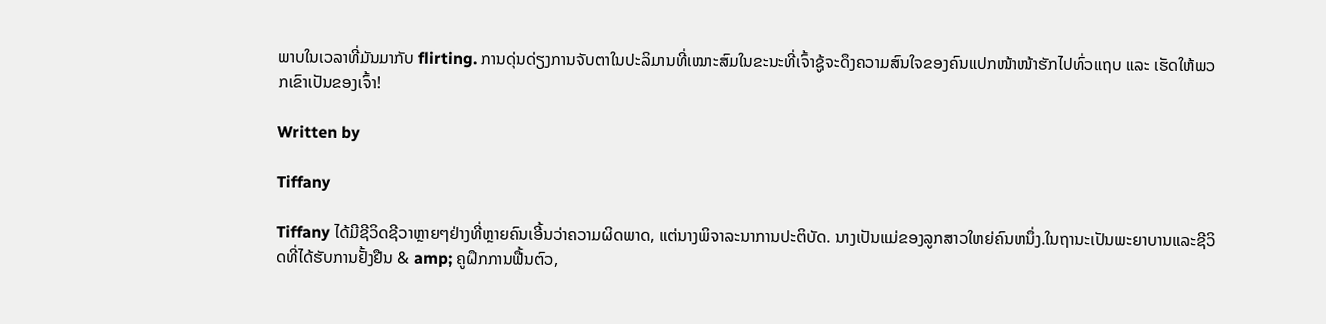ພາບໃນເວລາທີ່ມັນມາກັບ flirting. ການດຸ່ນດ່ຽງການຈັບຕາໃນປະລິມານທີ່ເໝາະສົມໃນຂະນະທີ່ເຈົ້າຊູ້ຈະດຶງຄວາມສົນໃຈຂອງຄົນແປກໜ້າໜ້າຮັກໄປທົ່ວແຖບ ແລະ ເຮັດໃຫ້ພວກເຂົາເປັນຂອງເຈົ້າ!

Written by

Tiffany

Tiffany ໄດ້ມີຊີວິດຊີວາຫຼາຍໆຢ່າງທີ່ຫຼາຍຄົນເອີ້ນວ່າຄວາມຜິດພາດ, ແຕ່ນາງພິຈາລະນາການປະຕິບັດ. ນາງເປັນແມ່ຂອງລູກສາວໃຫຍ່ຄົນຫນຶ່ງ.ໃນຖານະເປັນພະຍາບານແລະຊີວິດທີ່ໄດ້ຮັບການຢັ້ງຢືນ & amp; ຄູຝຶກການຟື້ນຕົວ,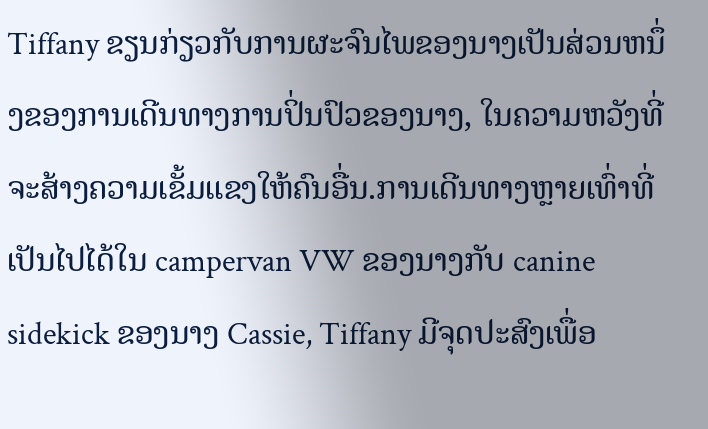Tiffany ຂຽນກ່ຽວກັບການຜະຈົນໄພຂອງນາງເປັນສ່ວນຫນຶ່ງຂອງການເດີນທາງການປິ່ນປົວຂອງນາງ, ໃນຄວາມຫວັງທີ່ຈະສ້າງຄວາມເຂັ້ມແຂງໃຫ້ຄົນອື່ນ.ການເດີນທາງຫຼາຍເທົ່າທີ່ເປັນໄປໄດ້ໃນ campervan VW ຂອງນາງກັບ canine sidekick ຂອງນາງ Cassie, Tiffany ມີຈຸດປະສົງເພື່ອ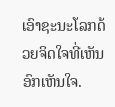ເອົາຊະນະໂລກດ້ວຍຈິດໃຈທີ່ເຫັນອົກເຫັນໃຈ.